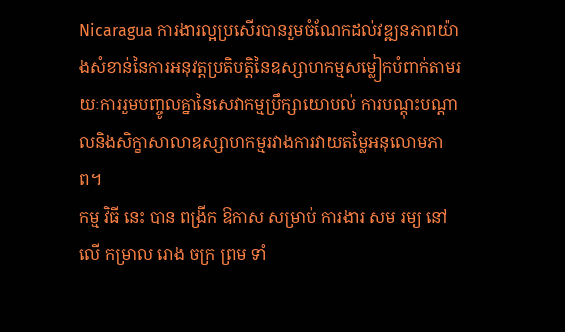Nicaragua ការងារល្អប្រសើរបានរួមចំណែកដល់វឌ្ឍនភាពយ៉ាងសំខាន់នៃការអនុវត្តប្រតិបត្តិនៃឧស្សាហកម្មសម្លៀកបំពាក់តាមរយៈការរួមបញ្ចូលគ្នានៃសេវាកម្មប្រឹក្សាយោបល់ ការបណ្តុះបណ្តាលនិងសិក្ខាសាលាឧស្សាហកម្មរវាងការវាយតម្លៃអនុលោមភាព។
កម្ម វិធី នេះ បាន ពង្រីក ឱកាស សម្រាប់ ការងារ សម រម្យ នៅ លើ កម្រាល រោង ចក្រ ព្រម ទាំ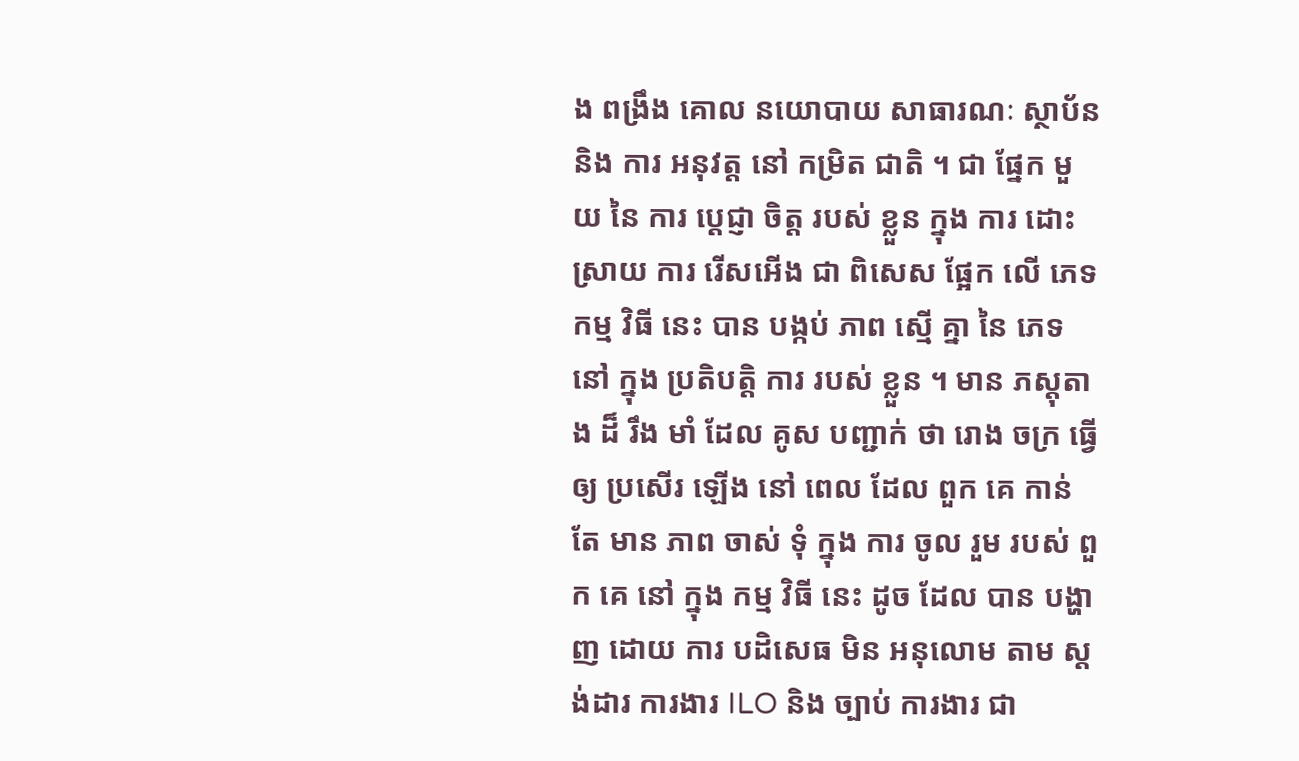ង ពង្រឹង គោល នយោបាយ សាធារណៈ ស្ថាប័ន និង ការ អនុវត្ត នៅ កម្រិត ជាតិ ។ ជា ផ្នែក មួយ នៃ ការ ប្តេជ្ញា ចិត្ត របស់ ខ្លួន ក្នុង ការ ដោះ ស្រាយ ការ រើសអើង ជា ពិសេស ផ្អែក លើ ភេទ កម្ម វិធី នេះ បាន បង្កប់ ភាព ស្មើ គ្នា នៃ ភេទ នៅ ក្នុង ប្រតិបត្តិ ការ របស់ ខ្លួន ។ មាន ភស្តុតាង ដ៏ រឹង មាំ ដែល គូស បញ្ជាក់ ថា រោង ចក្រ ធ្វើ ឲ្យ ប្រសើរ ឡើង នៅ ពេល ដែល ពួក គេ កាន់ តែ មាន ភាព ចាស់ ទុំ ក្នុង ការ ចូល រួម របស់ ពួក គេ នៅ ក្នុង កម្ម វិធី នេះ ដូច ដែល បាន បង្ហាញ ដោយ ការ បដិសេធ មិន អនុលោម តាម ស្តង់ដារ ការងារ ILO និង ច្បាប់ ការងារ ជា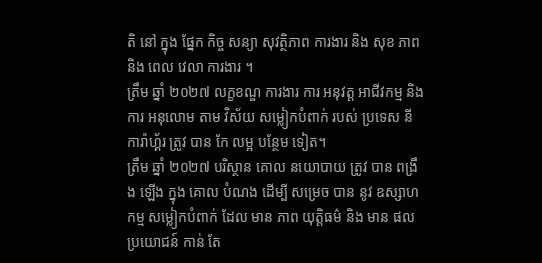តិ នៅ ក្នុង ផ្នែក កិច្ច សន្យា សុវត្ថិភាព ការងារ និង សុខ ភាព និង ពេល វេលា ការងារ ។
ត្រឹម ឆ្នាំ ២០២៧ លក្ខខណ្ឌ ការងារ ការ អនុវត្ត អាជីវកម្ម និង ការ អនុលោម តាម វិស័យ សម្លៀកបំពាក់ របស់ ប្រទេស នីការ៉ាហ្គ័រ ត្រូវ បាន កែ លម្អ បន្ថែម ទៀត។
ត្រឹម ឆ្នាំ ២០២៧ បរិស្ថាន គោល នយោបាយ ត្រូវ បាន ពង្រឹង ឡើង ក្នុង គោល បំណង ដើម្បី សម្រេច បាន នូវ ឧស្សាហកម្ម សម្លៀកបំពាក់ ដែល មាន ភាព យុត្តិធម៌ និង មាន ផល ប្រយោជន៍ កាន់ តែ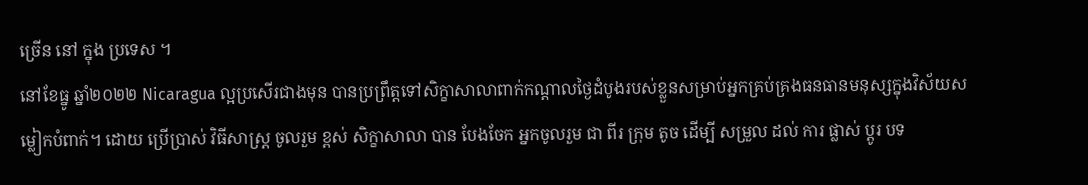ច្រើន នៅ ក្នុង ប្រទេស ។
នៅខែធ្នូ ឆ្នាំ២០២២ Nicaragua ល្អប្រសើរជាងមុន បានប្រព្រឹត្តទៅសិក្ខាសាលាពាក់កណ្តាលថ្ងៃដំបូងរបស់ខ្លួនសម្រាប់អ្នកគ្រប់គ្រងធនធានមនុស្សក្នុងវិស័យសម្លៀកបំពាក់។ ដោយ ប្រើប្រាស់ វិធីសាស្ត្រ ចូលរួម ខ្ពស់ សិក្ខាសាលា បាន បែងចែក អ្នកចូលរួម ជា ពីរ ក្រុម តូច ដើម្បី សម្រួល ដល់ ការ ផ្លាស់ ប្តូរ បទ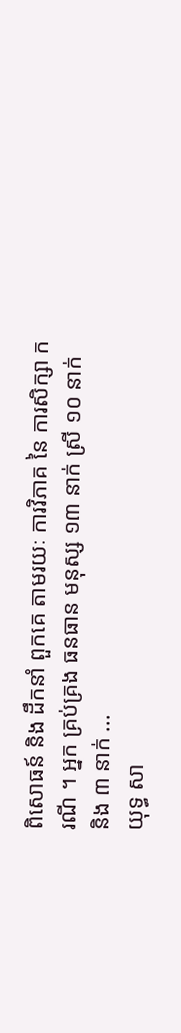ពិសោធន៍ និង ដឹកនាំ ពួកគេ តាមរយៈ ការវិភាគ នៃ ការសិក្សា ករណី ។ អ្នក គ្រប់គ្រង ធនធាន មនុស្ស ១៣ នាក់ ស្រី ១០ នាក់ និង ៣ នាក់ ...
យុទ្ធ សា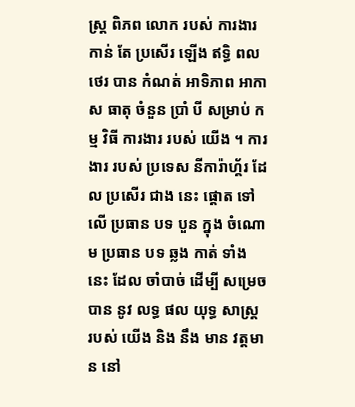ស្ត្រ ពិភព លោក របស់ ការងារ កាន់ តែ ប្រសើរ ឡើង ឥទ្ធិ ពល ថេរ បាន កំណត់ អាទិភាព អាកាស ធាតុ ចំនួន ប្រាំ បី សម្រាប់ កម្ម វិធី ការងារ របស់ យើង ។ ការងារ របស់ ប្រទេស នីការ៉ាហ្គ័រ ដែល ប្រសើរ ជាង នេះ ផ្តោត ទៅ លើ ប្រធាន បទ បួន ក្នុង ចំណោម ប្រធាន បទ ឆ្លង កាត់ ទាំង នេះ ដែល ចាំបាច់ ដើម្បី សម្រេច បាន នូវ លទ្ធ ផល យុទ្ធ សាស្ត្រ របស់ យើង និង នឹង មាន វត្តមាន នៅ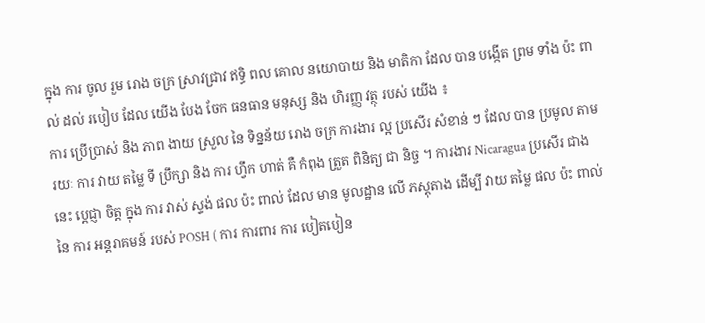ក្នុង ការ ចូល រួម រោង ចក្រ ស្រាវជ្រាវ ឥទ្ធិ ពល គោល នយោបាយ និង មាតិកា ដែល បាន បង្កើត ព្រម ទាំង ប៉ះ ពាល់ ដល់ របៀប ដែល យើង បែង ចែក ធនធាន មនុស្ស និង ហិរញ្ញ វត្ថុ របស់ យើង ៖
ការ ប្រើប្រាស់ និង ភាព ងាយ ស្រួល នៃ ទិន្នន័យ រោង ចក្រ ការងារ ល្អ ប្រសើរ សំខាន់ ៗ ដែល បាន ប្រមូល តាម រយៈ ការ វាយ តម្លៃ ទី ប្រឹក្សា និង ការ ហ្វឹក ហាត់ គឺ កំពុង ត្រួត ពិនិត្យ ជា និច្ច ។ ការងារ Nicaragua ប្រសើរ ជាង នេះ ប្តេជ្ញា ចិត្ត ក្នុង ការ វាស់ ស្ទង់ ផល ប៉ះ ពាល់ ដែល មាន មូលដ្ឋាន លើ ភស្តុតាង ដើម្បី វាយ តម្លៃ ផល ប៉ះ ពាល់ នៃ ការ អន្តរាគមន៍ របស់ POSH ( ការ ការពារ ការ បៀតបៀន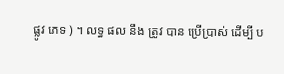ផ្លូវ ភេទ ) ។ លទ្ធ ផល នឹង ត្រូវ បាន ប្រើប្រាស់ ដើម្បី ប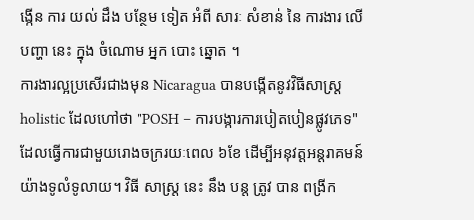ង្កើន ការ យល់ ដឹង បន្ថែម ទៀត អំពី សារៈ សំខាន់ នៃ ការងារ លើ បញ្ហា នេះ ក្នុង ចំណោម អ្នក បោះ ឆ្នោត ។
ការងារល្អប្រសើរជាងមុន Nicaragua បានបង្កើតនូវវិធីសាស្ដ្រholistic ដែលហៅថា "POSH – ការបង្ការការបៀតបៀនផ្លូវភេទ" ដែលធ្វើការជាមួយរោងចក្ររយៈពេល ៦ខែ ដើម្បីអនុវត្តអន្តរាគមន៍យ៉ាងទូលំទូលាយ។ វិធី សាស្ត្រ នេះ នឹង បន្ត ត្រូវ បាន ពង្រីក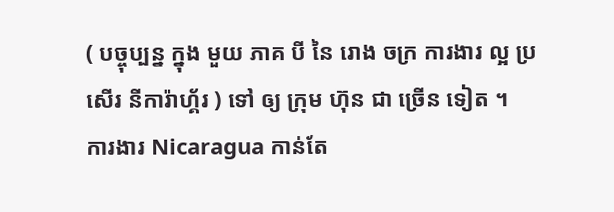( បច្ចុប្បន្ន ក្នុង មួយ ភាគ បី នៃ រោង ចក្រ ការងារ ល្អ ប្រសើរ នីការ៉ាហ្គ័រ ) ទៅ ឲ្យ ក្រុម ហ៊ុន ជា ច្រើន ទៀត ។
ការងារ Nicaragua កាន់តែ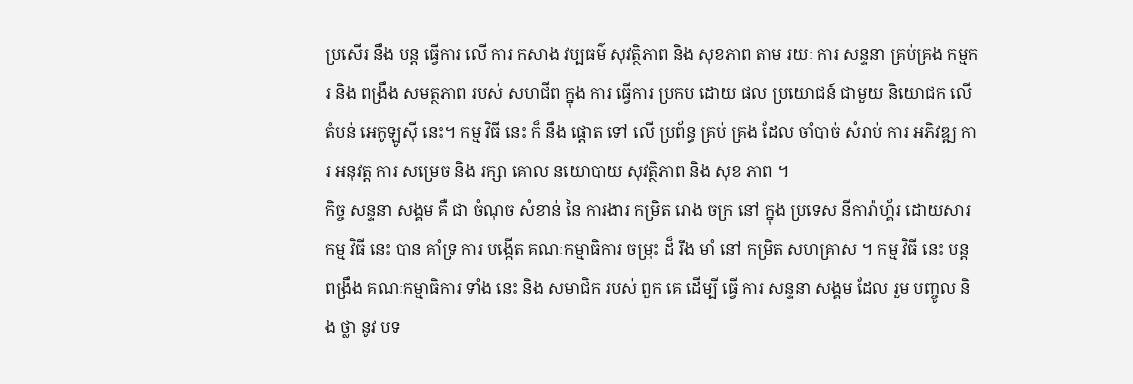ប្រសើរ នឹង បន្ត ធ្វើការ លើ ការ កសាង វប្បធម៌ សុវត្ថិភាព និង សុខភាព តាម រយៈ ការ សន្ទនា គ្រប់គ្រង កម្មករ និង ពង្រឹង សមត្ថភាព របស់ សហជីព ក្នុង ការ ធ្វើការ ប្រកប ដោយ ផល ប្រយោជន៍ ជាមួយ និយោជក លើ តំបន់ អេកូឡូស៊ី នេះ។ កម្ម វិធី នេះ ក៏ នឹង ផ្តោត ទៅ លើ ប្រព័ន្ធ គ្រប់ គ្រង ដែល ចាំបាច់ សំរាប់ ការ អភិវឌ្ឍ ការ អនុវត្ត ការ សម្រេច និង រក្សា គោល នយោបាយ សុវត្ថិភាព និង សុខ ភាព ។
កិច្ច សន្ទនា សង្គម គឺ ជា ចំណុច សំខាន់ នៃ ការងារ កម្រិត រោង ចក្រ នៅ ក្នុង ប្រទេស នីការ៉ាហ្គ័រ ដោយសារ កម្ម វិធី នេះ បាន គាំទ្រ ការ បង្កើត គណៈកម្មាធិការ ចម្រុះ ដ៏ រឹង មាំ នៅ កម្រិត សហគ្រាស ។ កម្ម វិធី នេះ បន្ត ពង្រឹង គណៈកម្មាធិការ ទាំង នេះ និង សមាជិក របស់ ពួក គេ ដើម្បី ធ្វើ ការ សន្ទនា សង្គម ដែល រួម បញ្ចូល និង ថ្លា នូវ បទ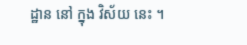ដ្ឋាន នៅ ក្នុង វិស័យ នេះ ។